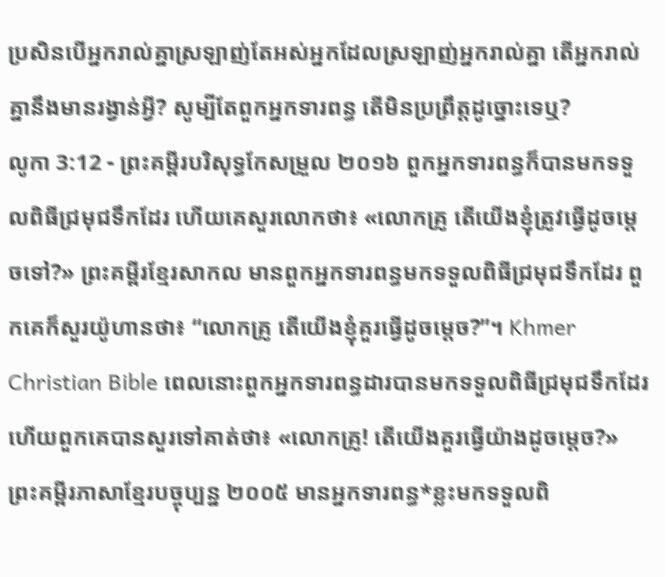ប្រសិនបើអ្នករាល់គ្នាស្រឡាញ់តែអស់អ្នកដែលស្រឡាញ់អ្នករាល់គ្នា តើអ្នករាល់គ្នានឹងមានរង្វាន់អ្វី? សូម្បីតែពួកអ្នកទារពន្ធ តើមិនប្រព្រឹត្តដូច្នោះទេឬ?
លូកា 3:12 - ព្រះគម្ពីរបរិសុទ្ធកែសម្រួល ២០១៦ ពួកអ្នកទារពន្ធក៏បានមកទទួលពិធីជ្រមុជទឹកដែរ ហើយគេសួរលោកថា៖ «លោកគ្រូ តើយើងខ្ញុំត្រូវធ្វើដូចម្តេចទៅ?» ព្រះគម្ពីរខ្មែរសាកល មានពួកអ្នកទារពន្ធមកទទួលពិធីជ្រមុជទឹកដែរ ពួកគេក៏សួរយ៉ូហានថា៖ “លោកគ្រូ តើយើងខ្ញុំគួរធ្វើដូចម្ដេច?”។ Khmer Christian Bible ពេលនោះពួកអ្នកទារពន្ធដារបានមកទទួលពិធីជ្រមុជទឹកដែរ ហើយពួកគេបានសួរទៅគាត់ថា៖ «លោកគ្រូ! តើយើងគួរធ្វើយ៉ាងដូចម្ដេច?» ព្រះគម្ពីរភាសាខ្មែរបច្ចុប្បន្ន ២០០៥ មានអ្នកទារពន្ធ*ខ្លះមកទទួលពិ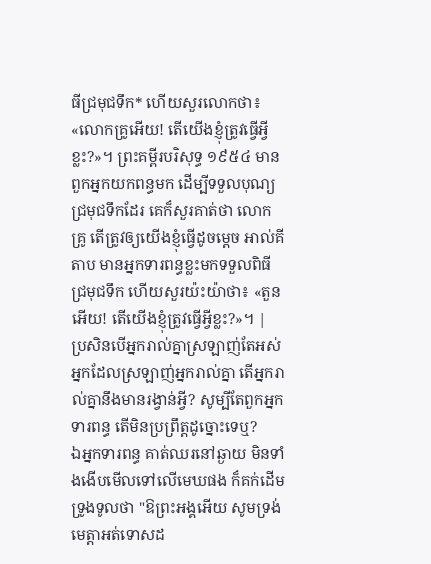ធីជ្រមុជទឹក* ហើយសួរលោកថា៖ «លោកគ្រូអើយ! តើយើងខ្ញុំត្រូវធ្វើអ្វីខ្លះ?»។ ព្រះគម្ពីរបរិសុទ្ធ ១៩៥៤ មានពួកអ្នកយកពន្ធមក ដើម្បីទទួលបុណ្យជ្រមុជទឹកដែរ គេក៏សួរគាត់ថា លោកគ្រូ តើត្រូវឲ្យយើងខ្ញុំធ្វើដូចម្តេច អាល់គីតាប មានអ្នកទារពន្ធខ្លះមកទទួលពិធីជ្រមុជទឹក ហើយសួរយ៉ះយ៉ាថា៖ «តួនអើយ! តើយើងខ្ញុំត្រូវធ្វើអ្វីខ្លះ?»។ |
ប្រសិនបើអ្នករាល់គ្នាស្រឡាញ់តែអស់អ្នកដែលស្រឡាញ់អ្នករាល់គ្នា តើអ្នករាល់គ្នានឹងមានរង្វាន់អ្វី? សូម្បីតែពួកអ្នកទារពន្ធ តើមិនប្រព្រឹត្តដូច្នោះទេឬ?
ឯអ្នកទារពន្ធ គាត់ឈរនៅឆ្ងាយ មិនទាំងងើបមើលទៅលើមេឃផង ក៏គក់ដើមទ្រូងទូលថា "ឱព្រះអង្គអើយ សូមទ្រង់មេត្តាអត់ទោសដ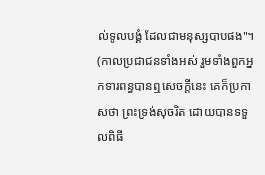ល់ទូលបង្គំ ដែលជាមនុស្សបាបផង"។
(កាលប្រជាជនទាំងអស់ រួមទាំងពួកអ្នកទារពន្ធបានឮសេចក្ដីនេះ គេក៏ប្រកាសថា ព្រះទ្រង់សុចរិត ដោយបានទទួលពិធី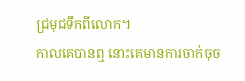ជ្រមុជទឹកពីលោក។
កាលគេបានឮ នោះគេមានការចាក់ចុច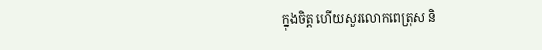ក្នុងចិត្ត ហើយសួរលោកពេត្រុស និ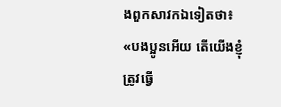ងពួកសាវកឯទៀតថា៖ «បងប្អូនអើយ តើយើងខ្ញុំត្រូវធ្វើ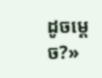ដូចម្តេច?»